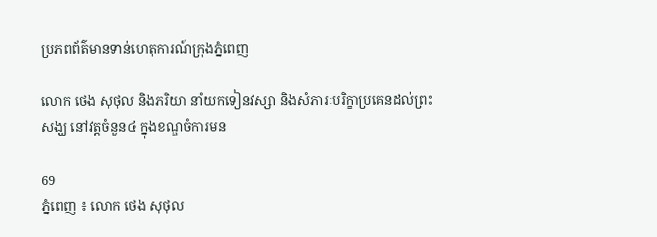ប្រភពព័ត៌មានទាន់ហេតុការណ៍ក្រុងភ្នំពេញ

លោក ថេង សុថុល និងភរិយា នាំយកទៀនវស្សា និងសំភារៈបរិក្ខាប្រគេនដល់ព្រះសង្ឃ នៅវត្តចំនួន៤ ក្នុងខណ្ឌចំការមន

69
ភ្នំពេញ ៖ លោក ថេង សុថុល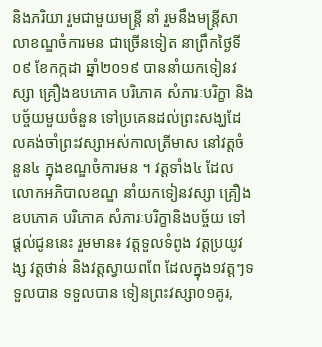និងភរិយា រួមជាមួយមន្រ្តី នាំ រួមនឹងមន្រ្តីសាលាខណ្ឌចំការមន ជាច្រើនទៀត នាព្រឹកថ្ងៃទី០៩ ខែកក្កដា ឆ្នាំ២០១៩ បាននាំយកទៀនវស្សា គ្រឿងឧបភោគ បរិភោគ សំភារៈបរិក្ខា និងបច្ច័យមួយចំនួន ទៅប្រគេនដល់ព្រះសង្ឃដែលគង់ចាំព្រះវស្សាអស់កាលត្រីមាស នៅវត្តចំនួន៤ ក្នុងខណ្ឌចំការមន ។ វត្តទាំង៤ ដែលលោកអភិបាលខណ្ឌ នាំយកទៀនវស្សា គ្រឿងឧបភោគ បរិភោគ សំភារៈបរិក្ខានិងបច្ច័យ ទៅផ្តល់ជូននេះ រួមមាន៖ វត្តទួលទំពូង វត្តប្រយូវង្ស វត្តថាន់ និងវត្តស្វាយពពែ ដែលក្នុង១វត្តៗទទួលបាន ទទួលបាន ទៀនព្រះវស្សា០១គូរ,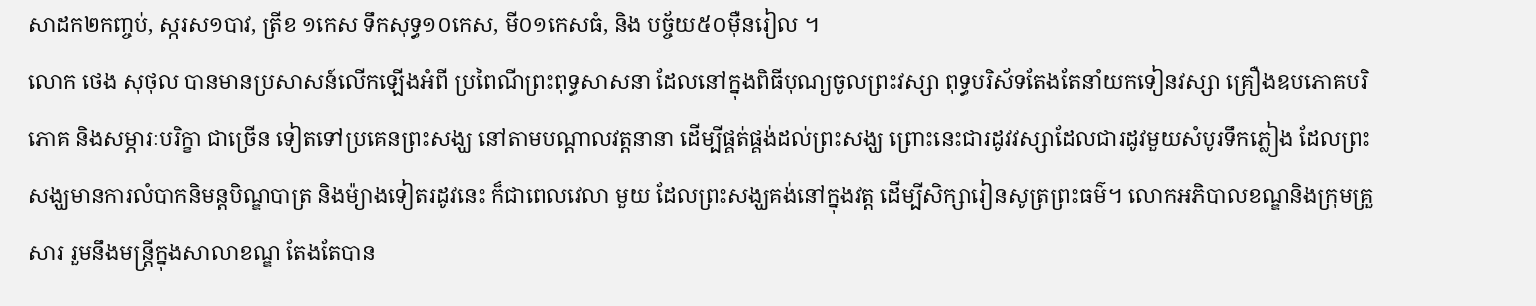សាដក២កញ្ចប់, ស្ករស១បាវ, ត្រីខ ១កេស ទឹកសុទ្ធ១០កេស, មី០១កេសធំ, និង បច្ច័យ៥០ម៉ឺនរៀល ។
លោក ថេង សុថុល បានមានប្រសាសន៍លើកឡើងអំពី ប្រពៃណីព្រះពុទ្ធសាសនា ដែលនៅក្នុងពិធីបុណ្យចូលព្រះវស្សា ពុទ្ធបរិស័ទតែងតែនាំយកទៀនវស្សា គ្រឿងឧបភោគបរិភោគ និងសម្ភារៈបរិក្ខា ជាច្រើន ទៀតទៅប្រគេនព្រះសង្ឃ នៅតាមបណ្តាលវត្តនានា ដើម្បីផ្គត់ផ្គង់ដល់ព្រះសង្ឃ ព្រោះនេះជារដូវវស្សាដែលជារដូវមួយសំបូរទឹកភ្លៀង ដែលព្រះសង្ឃមានការលំបាកនិមន្តបិណ្ឌបាត្រ និងម៉្យាងទៀតរដូវនេះ ក៏ជាពេលវេលា មួយ ដែលព្រះសង្ឃគង់នៅក្នុងវត្ត ដើម្បីសិក្សារៀនសូត្រព្រះធម៌។ លោកអភិបាលខណ្ឌនិងក្រុមគ្រួសារ រួមនឹងមន្រ្តីក្នុងសាលាខណ្ឌ តែងតែបាន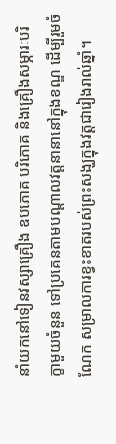នាំយកនៅទៀនវស្សាគ្រឿង ឧបភោគ បរិភោគ និងគ្រឿងសម្ភារៈបរិក្ខាមួយចំនួន ទៅប្រគេនតាមបណ្តាលវត្តនានានៅក្នុងខណ្ឌ ដើម្បីរួមចំណែក សម្រាលការខ្វះខាតរបស់ព្រះសង្ឃក្នុងវត្តជារៀងរាល់ឆ្នាំ។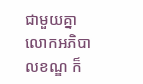ជាមួយគ្នា លោកអភិបាលខណ្ឌ ក៏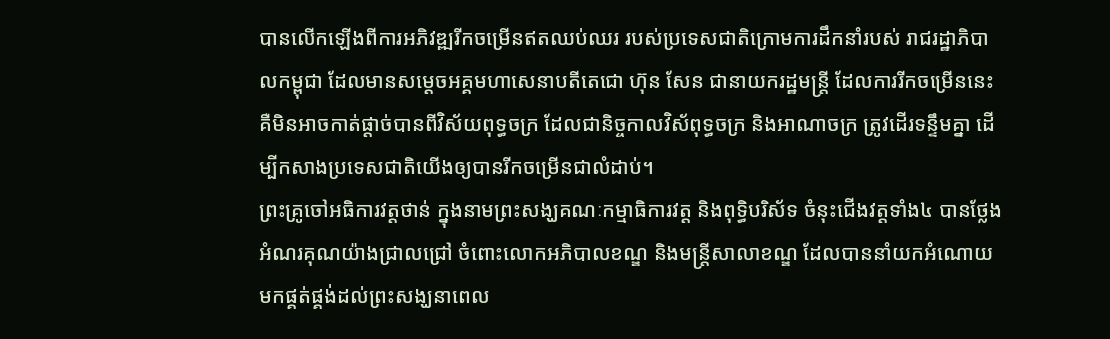បានលើកឡើងពីការអភិវឌ្ឍរីកចម្រើនឥតឈប់ឈរ របស់ប្រទេសជាតិក្រោមការដឹកនាំរបស់ រាជរដ្ឋាភិបាលកម្ពុជា ដែលមានសម្តេចអគ្គមហាសេនាបតីតេជោ ហ៊ុន សែន ជានាយករដ្ឋមន្ត្រី ដែលការរីកចម្រើននេះ គឺមិនអាចកាត់ផ្តាច់បានពីវិស័យពុទ្ធចក្រ ដែលជានិច្ចកាលវិស័ពុទ្ធចក្រ និងអាណាចក្រ ត្រូវដើរទន្ទឹមគ្នា ដើម្បីកសាងប្រទេសជាតិយើងឲ្យបានរីកចម្រើនជាលំដាប់។
ព្រះគ្រូចៅអធិការវត្តថាន់ ក្នុងនាមព្រះសង្ឃគណៈកម្មាធិការវត្ត និងពុទ្ធិបរិស័ទ ចំនុះជើងវត្តទាំង៤ បានថ្លែងអំណរគុណយ៉ាងជ្រាលជ្រៅ ចំពោះលោកអភិបាលខណ្ឌ និងមន្តី្រសាលាខណ្ឌ ដែលបាននាំយកអំណោយ មកផ្គត់ផ្គង់ដល់ព្រះសង្ឃនាពេល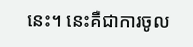នេះ។ នេះគឺជាការចូល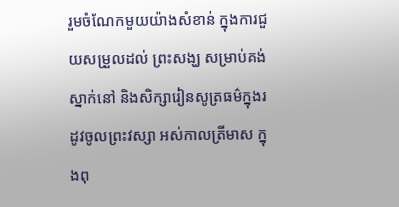រួមចំណែកមួយយ៉ាងសំខាន់ ក្នុងការជួយសម្រួលដល់ ព្រះសង្ឃ សម្រាប់គង់ស្នាក់នៅ និងសិក្សារៀនសូត្រធម៌ក្នុងរដូវចូលព្រះវស្សា អស់កាលត្រីមាស ក្នុងពុ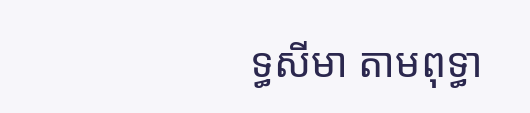ទ្ធសីមា តាមពុទ្ធា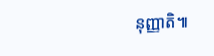នុញ្ញាតិ៕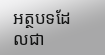អត្ថបទដែលជា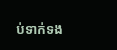ប់ទាក់ទង